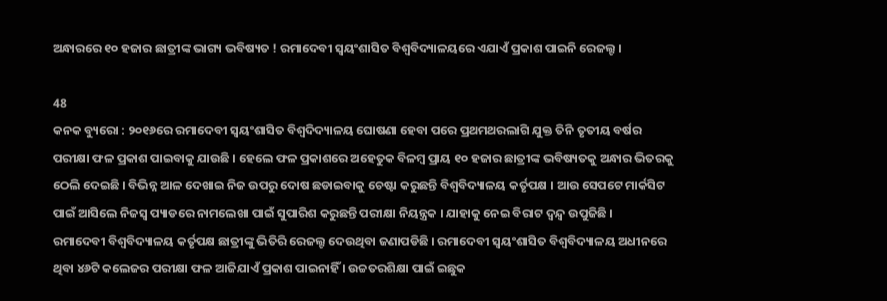ଅନ୍ଧାରରେ ୧୦ ହଜାର ଛାତ୍ରୀଙ୍କ ଭାଗ୍ୟ ଭବିଷ୍ୟତ ! ରମାଦେବୀ ସ୍ୱୟଂଶାସିତ ବିଶ୍ୱବିଦ୍ୟାଳୟରେ ଏଯାଏଁ ପ୍ରକାଶ ପାଇନି ରେଜଲ୍ଟ ।

48
କନକ ବ୍ୟୁରୋ : ୨୦୧୬ରେ ରମାଦେବୀ ସ୍ୱୟଂଶାସିତ ବିଶ୍ୱଦିଦ୍ୟାଳୟ ଘୋଷଣା ହେବା ପରେ ପ୍ରଥମଥରଲାଗି ଯୁକ୍ତ ତିନି ତୃତୀୟ ବର୍ଷର ପରୀକ୍ଷା ଫଳ ପ୍ରକାଶ ପାଇବାକୁ ଯାଉଛି । ହେଲେ ଫଳ ପ୍ରକାଶରେ ଅହେତୁକ ବିଳମ୍ବ ପ୍ରାୟ ୧୦ ହଜାର ଛାତ୍ରୀଙ୍କ ଭବିଷ୍ୟତକୁ ଅନ୍ଧାର ଭିତରକୁ ଠେଲି ଦେଇଛି । ବିଭିନ୍ନ ଆଳ ଦେଖାଇ ନିଜ ଉପରୁ ଦୋଷ ଛଡାଇବାକୁ ଚେଷ୍ଟା କରୁଛନ୍ତି ବିଶ୍ୱବିଦ୍ୟାଳୟ କର୍ତୃପକ୍ଷ । ଆଉ ସେପଟେ ମାର୍କସିଟ ପାଇଁ ଆସିଲେ ନିଜସ୍ୱ ପ୍ୟାଡରେ ନାମଲେଖା ପାଇଁ ସୁପାରିଶ କରୁଛନ୍ତି ପରୀକ୍ଷା ନିୟନ୍ତ୍ରକ । ଯାହାକୁ ନେଇ ବିରାଟ ଦ୍ୱନ୍ଦ୍ୱ ଉପୁଜିଛି ।
ରମାଦେବୀ ବିଶ୍ୱବିଦ୍ୟାଳୟ କର୍ତୃପକ୍ଷ ଛାତ୍ରୀଙ୍କୁ ଭିତିରି ରେଜଲ୍ଟ ଦେଉଥିବା ଜଣାପଡିଛି । ରମାଦେବୀ ସ୍ୱୟଂଶାସିତ ବିଶ୍ୱବିଦ୍ୟାଳୟ ଅଧୀନରେ ଥିବା ୪୬ଟି କଲେଜର ପରୀକ୍ଷା ଫଳ ଆଜିଯାଏଁ ପ୍ରକାଶ ପାଇନାହିଁ । ଉଚ୍ଚତରଶିକ୍ଷା ପାଇଁ ଇଛୁକ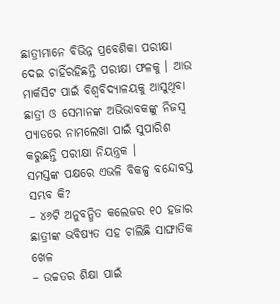ଛାତ୍ରୀମାନେ ବିଭିନ୍ନ ପ୍ରବେଶିକା ପରୀକ୍ଷା ଦେଇ ଚାହିଁରହିଛନ୍ତି ପରୀକ୍ଷା ଫଳକୁ । ଆଉ ମାର୍କସିଟ ପାଇଁ ବିଶ୍ୱବିଦ୍ୟାଳୟକୁ ଆସୁଥିବା ଛାତ୍ରୀ ଓ ସେମାନଙ୍କ ଅଭିଭାବକଙ୍କୁ ନିଜସ୍ୱ ପ୍ୟାଡରେ ନାମଲେଖା ପାଇଁ ସୁପାରିଶ କରୁଛନ୍ତି ପରୀକ୍ଷା ନିୟନ୍ତ୍ରକ ।
ସମସ୍ତଙ୍କ ପକ୍ଷରେ ଏଭଳି ବିକଳ୍ପ ବନ୍ଦୋବସ୍ତ ସମ୍ଭବ କି?
– ୪୬ଟି ଅନୁବନ୍ଧିତ କଲେଜର ୧୦ ହଜାର ଛାତ୍ରୀଙ୍କ ଭବିଷ୍ୟତ ସହ ଚାଲିଛି ସାଙ୍ଘାତିକ ଖେଳ
– ଉଚ୍ଚତର ଶିକ୍ଷା ପାଇଁ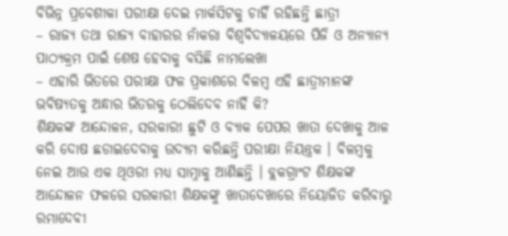ବିଭିନ୍ନ ପ୍ରବେଶୀକା ପରୀକ୍ଷା ଦେଇ ମାର୍କସିଟକୁ ଚାହିଁ ରହିଛନ୍ତି ଛାତ୍ରୀ
– ରାଜ୍ୟ ତଥା ରାଜ୍ୟ ବାହାରର ନାଁକରା ବିଶ୍ୱବିଦ୍ୟାଳୟରେ ପିଜି ଓ ଅନ୍ୟାନ୍ୟ ପାଠ୍ୟକ୍ରମ ପାଇଁ ଶେଷ ହେବାକୁ ବସିଛି ନାମଲେଖା
– ଏହାରି ଭିତରେ ପରୀକ୍ଷା ଫଳ ପ୍ରକାଶରେ ବିଳମ୍ବ ଏହି ଛାତ୍ରୀମାନଙ୍କ ଭବିଷ୍ୟତକୁ ଅନ୍ଧାର ଭିତରକୁ ଠେଲିଦେବ ନାହିଁ କି?
ଶିକ୍ଷକଙ୍କ ଆନ୍ଦୋଳନ, ସରକାରୀ ଛୁଟି ଓ ବ୍ୟାକ ପେପର ଖାତା ଦେଖାକୁ ଆଳ କରି ଦୋଷ ଛଡାଇଦେବାକୁ ଉଦ୍ୟମ କରିଛନ୍ତି ପରୀକ୍ଷା ନିୟନ୍ତ୍ରକ । ବିଳମ୍ବକୁ ନେଇ ଆଉ ଏକ ଥିଓରୀ ମଧ୍ୟ ସାମ୍ନାକୁ ଆଣିଛନ୍ତି । ବ୍ଲକଗ୍ରାଂଟ ଶିକ୍ଷକଙ୍କ ଆନ୍ଦୋଳନ ଫଳରେ ସରକାରୀ ଶିକ୍ଷକଙ୍କୁ ଖାତାଦେଖାରେ ନିୟୋଜିତ କରିବାରୁ ରମାଦେବୀ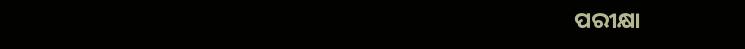ପରୀକ୍ଷା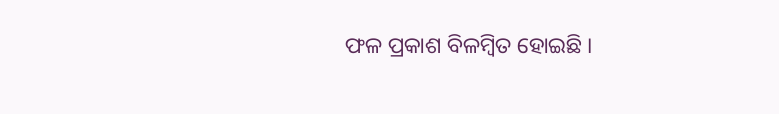ଫଳ ପ୍ରକାଶ ବିଳମ୍ବିତ ହୋଇଛି ।